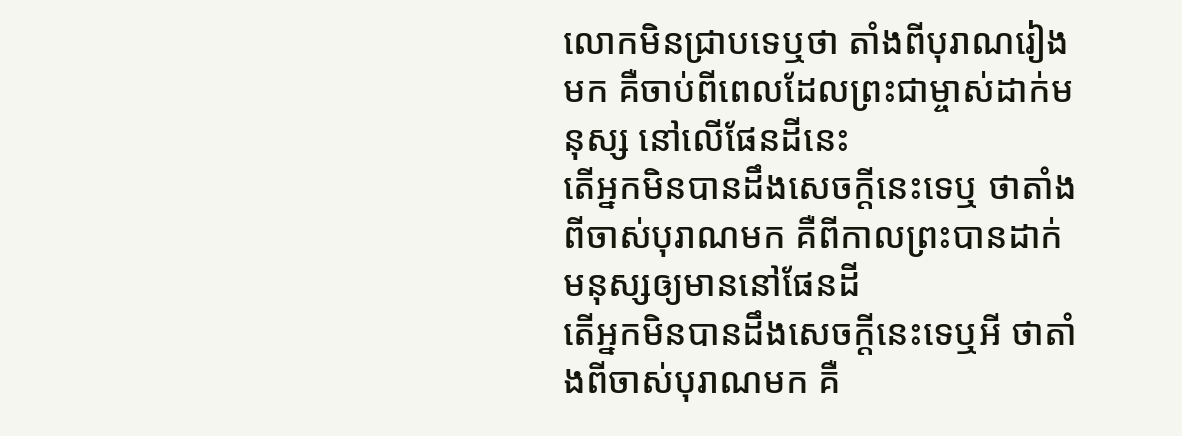លោកមិនជ្រាបទេឬថា តាំងពីបុរាណរៀងមក គឺចាប់ពីពេលដែលព្រះជាម្ចាស់ដាក់មនុស្ស នៅលើផែនដីនេះ
តើអ្នកមិនបានដឹងសេចក្ដីនេះទេឬ ថាតាំងពីចាស់បុរាណមក គឺពីកាលព្រះបានដាក់មនុស្សឲ្យមាននៅផែនដី
តើអ្នកមិនបានដឹងសេចក្ដីនេះទេឬអី ថាតាំងពីចាស់បុរាណមក គឺ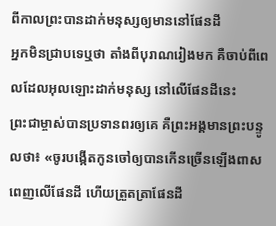ពីកាលព្រះបានដាក់មនុស្សឲ្យមាននៅផែនដី
អ្នកមិនជ្រាបទេឬថា តាំងពីបុរាណរៀងមក គឺចាប់ពីពេលដែលអុលឡោះដាក់មនុស្ស នៅលើផែនដីនេះ
ព្រះជាម្ចាស់បានប្រទានពរឲ្យគេ គឺព្រះអង្គមានព្រះបន្ទូលថា៖ «ចូរបង្កើតកូនចៅឲ្យបានកើនច្រើនឡើងពាសពេញលើផែនដី ហើយត្រួតត្រាផែនដី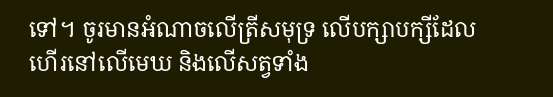ទៅ។ ចូរមានអំណាចលើត្រីសមុទ្រ លើបក្សាបក្សីដែលហើរនៅលើមេឃ និងលើសត្វទាំង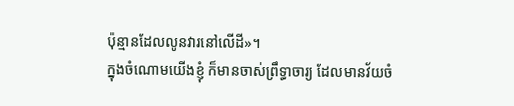ប៉ុន្មានដែលលូនវារនៅលើដី»។
ក្នុងចំណោមយើងខ្ញុំ ក៏មានចាស់ព្រឹទ្ធាចារ្យ ដែលមានវ័យចំ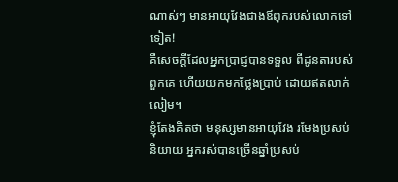ណាស់ៗ មានអាយុវែងជាងឪពុករបស់លោកទៅទៀត!
គឺសេចក្ដីដែលអ្នកប្រាជ្ញបានទទួល ពីដូនតារបស់ពួកគេ ហើយយកមកថ្លែងប្រាប់ ដោយឥតលាក់លៀម។
ខ្ញុំតែងគិតថា មនុស្សមានអាយុវែង រមែងប្រសប់និយាយ អ្នករស់បានច្រើនឆ្នាំប្រសប់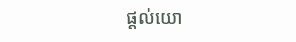ផ្ដល់យោ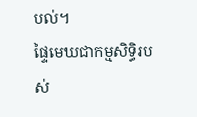បល់។
ផ្ទៃមេឃជាកម្មសិទ្ធិរបស់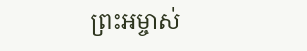ព្រះអម្ចាស់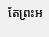តែព្រះអ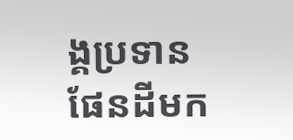ង្គប្រទានផែនដីមក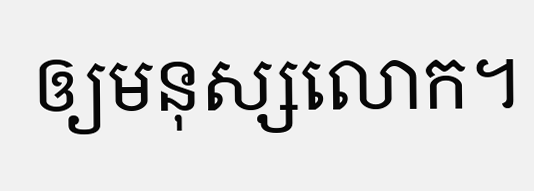ឲ្យមនុស្សលោក។